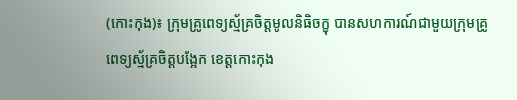(កោះកុង)៖ ក្រុមគ្រូពេទ្យស្ម័គ្រចិត្តមូលនិធិចក្ខុ បានសហការណ៍ជាមួយក្រុមគ្រូពេទ្យស្ម័គ្រចិត្តបង្អែក ខេត្តកោះកុង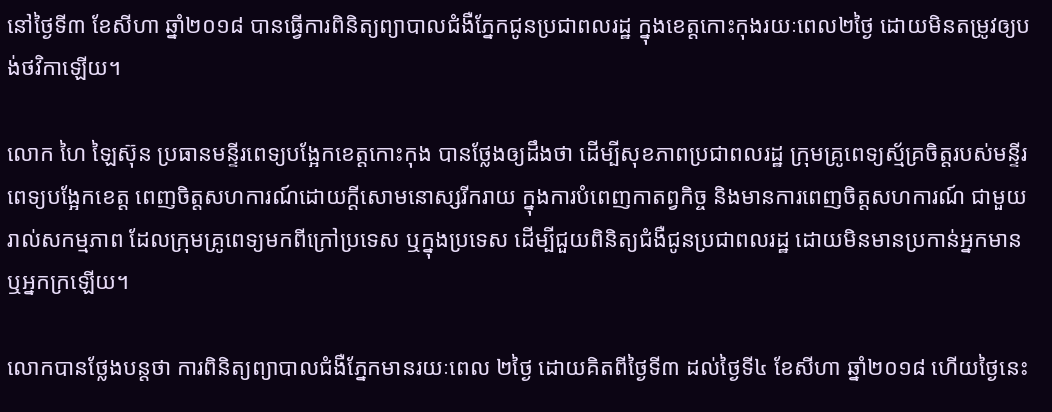នៅថ្ងៃទី៣ ខែសីហា ឆ្នាំ២០១៨ បានធ្វើការពិនិត្យព្យាបាលជំងឺភ្នែកជូនប្រជាពលរដ្ឋ ក្នុងខេត្តកោះកុងរយៈពេល២ថ្ងៃ ដោយមិនតម្រូវឲ្យបង់ថវិកាឡើយ។

លោក ហៃ ឡៃស៊ុន ប្រធានមន្ទីរពេទ្យបង្អែកខេត្តកោះកុង បានថ្លែងឲ្យដឹងថា ដើម្បីសុខភាពប្រជាពលរដ្ឋ ក្រុមគ្រូពេទ្យស្ម័គ្រចិត្តរបស់មន្ទីរពេទ្យបង្អែកខេត្ត ពេញចិត្តសហការណ៍ដោយក្តីសោមនោស្សរីករាយ ក្នុងការបំពេញកាតព្វកិច្ច និងមានការពេញចិត្តសហការណ៍ ជាមួយរាល់សកម្មភាព ដែលក្រុមគ្រូពេទ្យមកពីក្រៅប្រទេស ឬក្នុងប្រទេស ដើម្បីជួយពិនិត្យជំងឺជូនប្រជាពលរដ្ឋ ដោយមិនមានប្រកាន់អ្នកមាន ឬអ្នកក្រឡើយ។

លោកបានថ្លែងបន្តថា ការពិនិត្យព្យាបាលជំងឺភ្នែកមានរយៈពេល ២ថ្ងៃ ដោយគិតពីថ្ងៃទី៣ ដល់ថ្ងៃទី៤ ខែសីហា ឆ្នាំ២០១៨ ហើយថ្ងៃនេះ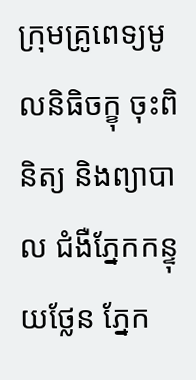ក្រុមគ្រូពេទ្យមូលនិធិចក្ខុ ចុះពិនិត្យ និងព្យាបាល ជំងឺភ្នែកកន្ទុយថ្លែន ភ្នែក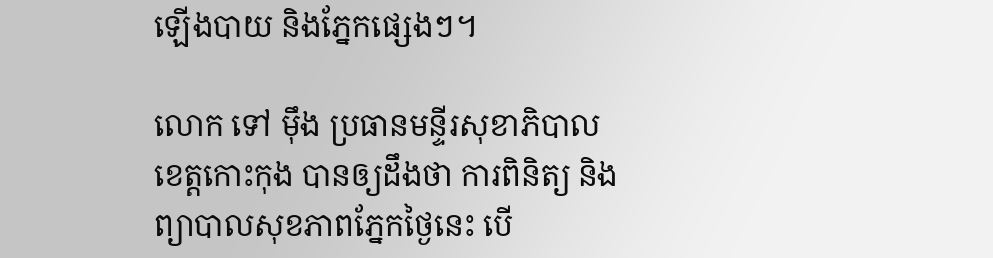ឡើងបាយ និងភ្នែកផ្សេងៗ។

លោក ទៅ ម៉ឹង ប្រធានមន្ទីរសុខាភិបាលខេត្តកោះកុង បានឲ្យដឹងថា ការពិនិត្យ និងព្យាបាលសុខភាពភ្នែកថ្ងៃនេះ បើ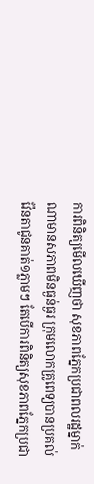ការពិនិត្យមើលឃើញថា សុខភាពភ្នែកប្រជាពលរដ្ឋម្នាក់ណាមានសភាពមិនធ្ងន់ធ្ងរ ក្រុមលោកគ្រូពេទ្យបានប្រគល់វ៉ែនតាជូនគាត់១ភ្លាមៗ តែបើការពិនិត្យសុខភាពភ្នែកប្រជា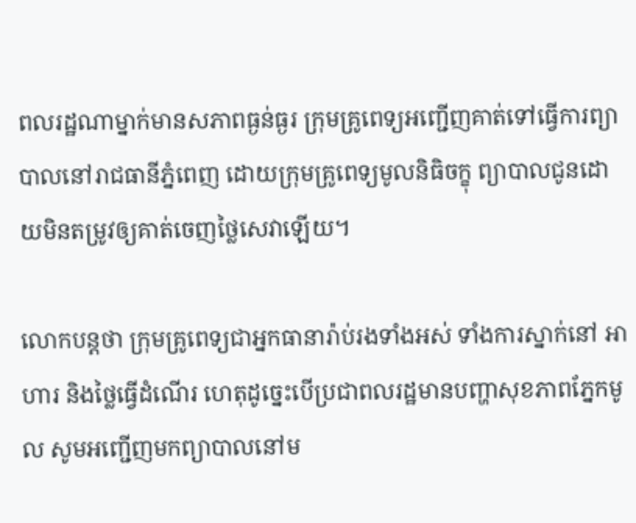ពលរដ្ឋណាម្នាក់មានសភាពធ្ងន់ធ្ងរ ក្រុមគ្រូពេទ្យអញ្ជើញគាត់ទៅធ្វើការព្យាបាលនៅរាជធានីភ្នំពេញ ដោយក្រុមគ្រូពេទ្យមូលនិធិចក្ខុ ព្យាបាលជូនដោយមិនតម្រូវឲ្យគាត់ចេញថ្លៃសេវាឡើយ។

លោកបន្តថា ក្រុមគ្រូពេទ្យជាអ្នកធានារ៉ាប់រងទាំងអស់ ទាំងការស្នាក់នៅ អាហារ និងថ្លៃធ្វើដំណើរ ហេតុដូច្នេះបើប្រជាពលរដ្ឋមានបញ្ហាសុខភាពភ្នែកមូល សូមអញ្ជើញមកព្យាបាលនៅម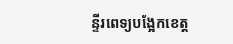ន្ទីរពេទ្យបង្អែកខេត្ត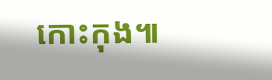កោះកុង៕